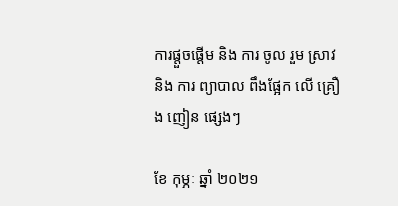ការផ្តួចផ្តើម និង ការ ចូល រួម ស្រាវ និង ការ ព្យាបាល ពឹងផ្អែក លើ គ្រឿង ញៀន ផ្សេងៗ

ខែ កុម្ភៈ ឆ្នាំ ២០២១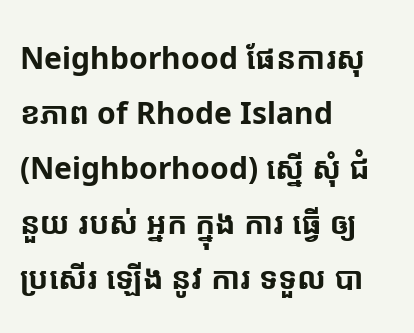Neighborhood ផែនការសុខភាព of Rhode Island (Neighborhood) ស្នើ សុំ ជំនួយ របស់ អ្នក ក្នុង ការ ធ្វើ ឲ្យ ប្រសើរ ឡើង នូវ ការ ទទួល បា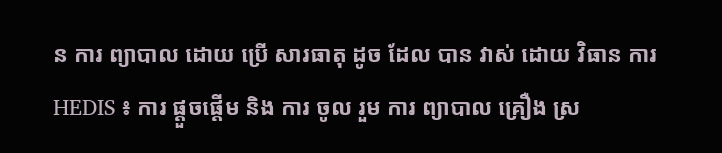ន ការ ព្យាបាល ដោយ ប្រើ សារធាតុ ដូច ដែល បាន វាស់ ដោយ វិធាន ការ HEDIS ៖ ការ ផ្ដួចផ្ដើម និង ការ ចូល រួម ការ ព្យាបាល គ្រឿង ស្រ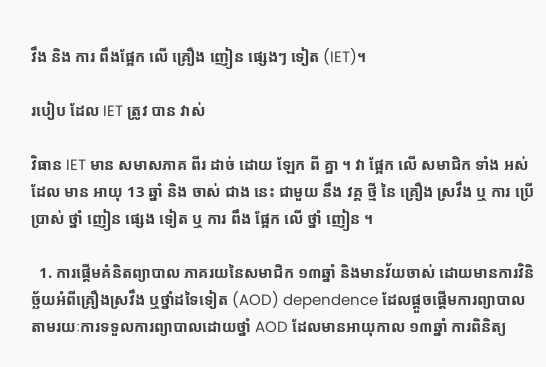វឹង និង ការ ពឹងផ្អែក លើ គ្រឿង ញៀន ផ្សេងៗ ទៀត (IET)។

របៀប ដែល IET ត្រូវ បាន វាស់

វិធាន IET មាន សមាសភាគ ពីរ ដាច់ ដោយ ឡែក ពី គ្នា ។ វា ផ្អែក លើ សមាជិក ទាំង អស់ ដែល មាន អាយុ 13 ឆ្នាំ និង ចាស់ ជាង នេះ ជាមួយ នឹង វគ្គ ថ្មី នៃ គ្រឿង ស្រវឹង ឬ ការ ប្រើប្រាស់ ថ្នាំ ញៀន ផ្សេង ទៀត ឬ ការ ពឹង ផ្អែក លើ ថ្នាំ ញៀន ។

  1. ការផ្តើមគំនិតព្យាបាល ភាគរយនៃសមាជិក ១៣ឆ្នាំ និងមានវ័យចាស់ ដោយមានការវិនិច្ឆ័យអំពីគ្រឿងស្រវឹង ឬថ្នាំដទៃទៀត (AOD) dependence ដែលផ្តួចផ្តើមការព្យាបាលតាមរយៈការទទួលការព្យាបាលដោយថ្នាំ AOD ដែលមានអាយុកាល ១៣ឆ្នាំ ការពិនិត្យ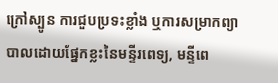ក្រៅស្បូន ការជួបប្រទះខ្លាំង ឬការសម្រាកព្យាបាលដោយផ្នែកខ្លះនៃមន្ទីរពេទ្យ, មន្ទីពេ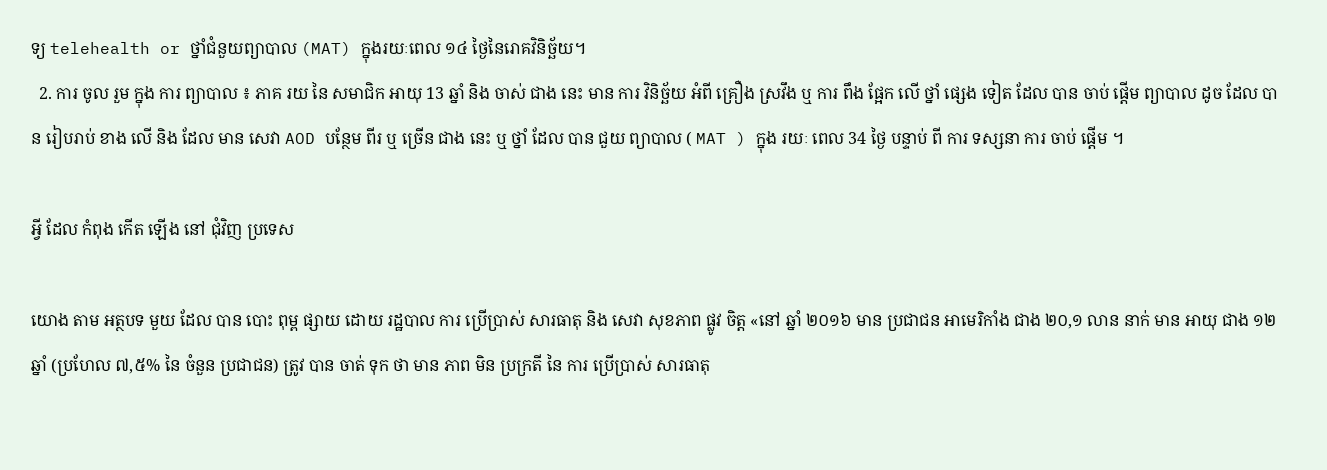ទ្យ telehealth or ថ្នាំជំនួយព្យាបាល (MAT) ក្នុងរយៈពេល ១៤ ថ្ងៃនៃរោគវិនិច្ឆ័យ។
  2. ការ ចូល រួម ក្នុង ការ ព្យាបាល ៖ ភាគ រយ នៃ សមាជិក អាយុ 13 ឆ្នាំ និង ចាស់ ជាង នេះ មាន ការ វិនិច្ឆ័យ អំពី គ្រឿង ស្រវឹង ឬ ការ ពឹង ផ្អែក លើ ថ្នាំ ផ្សេង ទៀត ដែល បាន ចាប់ ផ្តើម ព្យាបាល ដូច ដែល បាន រៀបរាប់ ខាង លើ និង ដែល មាន សេវា AOD បន្ថែម ពីរ ឬ ច្រើន ជាង នេះ ឬ ថ្នាំ ដែល បាន ជួយ ព្យាបាល ( MAT ) ក្នុង រយៈ ពេល 34 ថ្ងៃ បន្ទាប់ ពី ការ ទស្សនា ការ ចាប់ ផ្តើម ។

អ្វី ដែល កំពុង កើត ឡើង នៅ ជុំវិញ ប្រទេស

យោង តាម អត្ថបទ មួយ ដែល បាន បោះ ពុម្ព ផ្សាយ ដោយ រដ្ឋបាល ការ ប្រើប្រាស់ សារធាតុ និង សេវា សុខភាព ផ្លូវ ចិត្ត «នៅ ឆ្នាំ ២០១៦ មាន ប្រជាជន អាមេរិកាំង ជាង ២០,១ លាន នាក់ មាន អាយុ ជាង ១២ ឆ្នាំ (ប្រហែល ៧,៥% នៃ ចំនួន ប្រជាជន) ត្រូវ បាន ចាត់ ទុក ថា មាន ភាព មិន ប្រក្រតី នៃ ការ ប្រើប្រាស់ សារធាតុ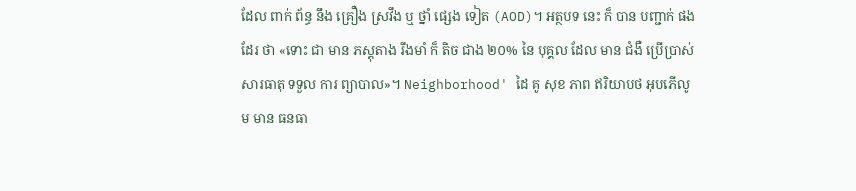ដែល ពាក់ ព័ន្ធ នឹង គ្រឿង ស្រវឹង ឬ ថ្នាំ ផ្សេង ទៀត (AOD)។ អត្ថបទ នេះ ក៏ បាន បញ្ជាក់ ផង ដែរ ថា «ទោះ ជា មាន ភស្តុតាង រឹងមាំ ក៏ តិច ជាង ២០% នៃ បុគ្គល ដែល មាន ជំងឺ ប្រើប្រាស់ សារធាតុ ទទួល ការ ព្យាបាល»។ Neighborhood' ដៃ គូ សុខ ភាព ឥរិយាបថ អុបភើលូម មាន ធនធា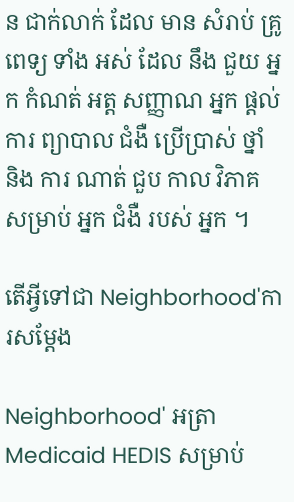ន ជាក់លាក់ ដែល មាន សំរាប់ គ្រូ ពេទ្យ ទាំង អស់ ដែល នឹង ជួយ អ្នក កំណត់ អត្ត សញ្ញាណ អ្នក ផ្តល់ ការ ព្យាបាល ជំងឺ ប្រើប្រាស់ ថ្នាំ និង ការ ណាត់ ជួប កាល វិភាគ សម្រាប់ អ្នក ជំងឺ របស់ អ្នក ។

តើអ្វីទៅជា Neighborhood'ការសម្តែង

Neighborhood' អត្រា Medicaid HEDIS សម្រាប់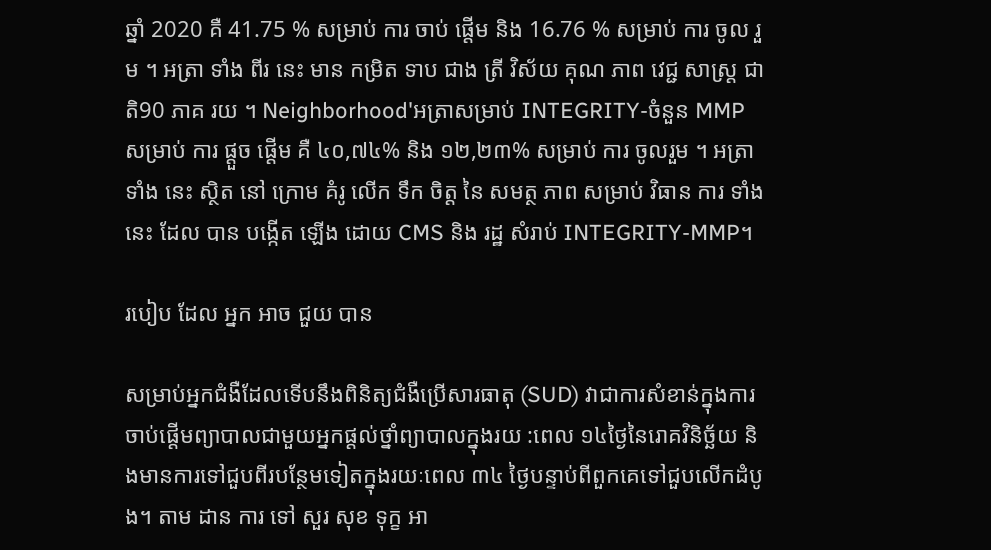ឆ្នាំ 2020 គឺ 41.75 % សម្រាប់ ការ ចាប់ ផ្តើម និង 16.76 % សម្រាប់ ការ ចូល រួម ។ អត្រា ទាំង ពីរ នេះ មាន កម្រិត ទាប ជាង ត្រី វិស័យ គុណ ភាព វេជ្ជ សាស្ត្រ ជាតិ90 ភាគ រយ ។ Neighborhood'អត្រាសម្រាប់ INTEGRITY-ចំនួន MMP សម្រាប់ ការ ផ្តួច ផ្តើម គឺ ៤០,៧៤% និង ១២,២៣% សម្រាប់ ការ ចូលរួម ។ អត្រា ទាំង នេះ ស្ថិត នៅ ក្រោម គំរូ លើក ទឹក ចិត្ត នៃ សមត្ថ ភាព សម្រាប់ វិធាន ការ ទាំង នេះ ដែល បាន បង្កើត ឡើង ដោយ CMS និង រដ្ឋ សំរាប់ INTEGRITY-MMP។

របៀប ដែល អ្នក អាច ជួយ បាន

សម្រាប់អ្នកជំងឺដែលទើបនឹងពិនិត្យជំងឺប្រើសារធាតុ (SUD) វាជាការសំខាន់ក្នុងការចាប់ផ្តើមព្យាបាលជាមួយអ្នកផ្តល់ថ្នាំព្យាបាលក្នុងរយ :ពេល ១៤ថ្ងៃនៃរោគវិនិច្ឆ័យ និងមានការទៅជួបពីរបន្ថែមទៀតក្នុងរយៈពេល ៣៤ ថ្ងៃបន្ទាប់ពីពួកគេទៅជួបលើកដំបូង។ តាម ដាន ការ ទៅ សួរ សុខ ទុក្ខ អា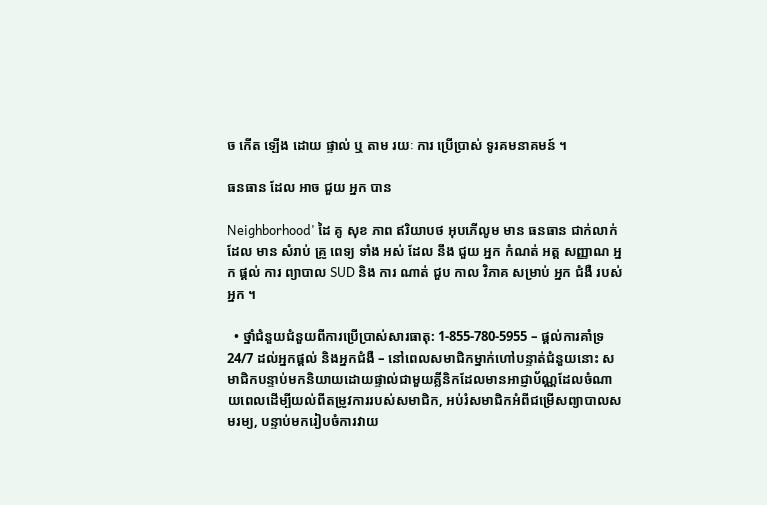ច កើត ឡើង ដោយ ផ្ទាល់ ឬ តាម រយៈ ការ ប្រើប្រាស់ ទូរគមនាគមន៍ ។

ធនធាន ដែល អាច ជួយ អ្នក បាន

Neighborhood' ដៃ គូ សុខ ភាព ឥរិយាបថ អុបភើលូម មាន ធនធាន ជាក់លាក់ ដែល មាន សំរាប់ គ្រូ ពេទ្យ ទាំង អស់ ដែល នឹង ជួយ អ្នក កំណត់ អត្ត សញ្ញាណ អ្នក ផ្តល់ ការ ព្យាបាល SUD និង ការ ណាត់ ជួប កាល វិភាគ សម្រាប់ អ្នក ជំងឺ របស់ អ្នក ។

  • ថ្នាំជំនួយជំនួយពីការប្រើប្រាស់សារធាតុ: 1-855-780-5955 – ផ្តល់ការគាំទ្រ 24/7 ដល់អ្នកផ្តល់ និងអ្នកជំងឺ – នៅពេលសមាជិកម្នាក់ហៅបន្ទាត់ជំនួយនោះ សមាជិកបន្ទាប់មកនិយាយដោយផ្ទាល់ជាមួយគ្លីនិកដែលមានអាជ្ញាប័ណ្ណដែលចំណាយពេលដើម្បីយល់ពីតម្រូវការរបស់សមាជិក, អប់រំសមាជិកអំពីជម្រើសព្យាបាលសមរម្យ, បន្ទាប់មករៀបចំការវាយ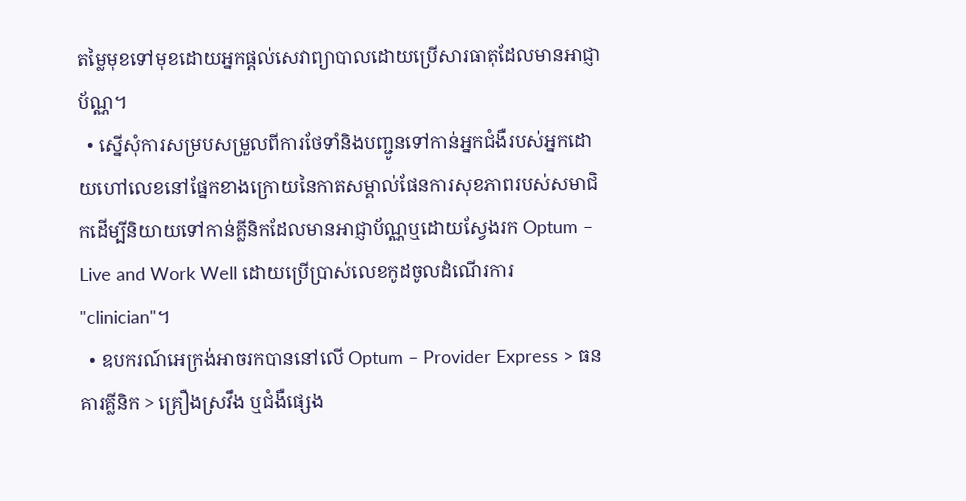តម្លៃមុខទៅមុខដោយអ្នកផ្តល់សេវាព្យាបាលដោយប្រើសារធាតុដែលមានអាជ្ញាប័ណ្ណ។
  • ស្នើសុំការសម្របសម្រួលពីការថែទាំនិងបញ្ជូនទៅកាន់អ្នកជំងឺរបស់អ្នកដោយហៅលេខនៅផ្នែកខាងក្រោយនៃកាតសម្គាល់ផែនការសុខភាពរបស់សមាជិកដើម្បីនិយាយទៅកាន់គ្លីនិកដែលមានអាជ្ញាប័ណ្ណឬដោយស្វែងរក Optum – Live and Work Well ដោយប្រើប្រាស់លេខកូដចូលដំណើរការ "clinician"។
  • ឧបករណ៍អេក្រង់អាចរកបាននៅលើ Optum – Provider Express > ធនគារគ្លីនិក > គ្រឿងស្រវឹង ឬជំងឺផ្សេង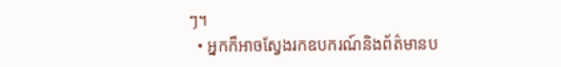ៗ។
  • អ្នកក៏អាចស្វែងរកឧបករណ៍និងព័ត៌មានប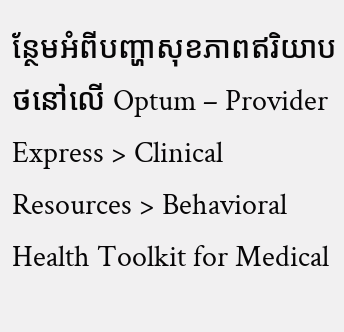ន្ថែមអំពីបញ្ហាសុខភាពឥរិយាបថនៅលើ Optum – Provider Express > Clinical Resources > Behavioral Health Toolkit for Medical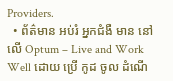Providers.
  • ព័ត៌មាន អប់រំ អ្នកជំងឺ មាន នៅ លើ Optum – Live and Work Well ដោយ ប្រើ កូដ ចូល ដំណើ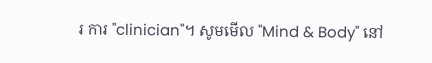រ ការ "clinician"។ សូមមើល "Mind & Body" នៅ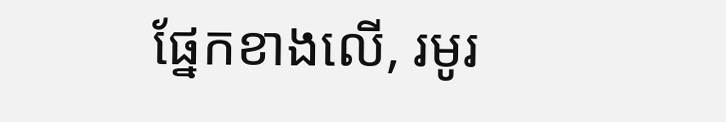ផ្នែកខាងលើ, រមូរ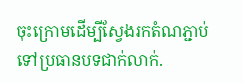ចុះក្រោមដើម្បីស្វែងរកតំណភ្ជាប់ទៅប្រធានបទជាក់លាក់.